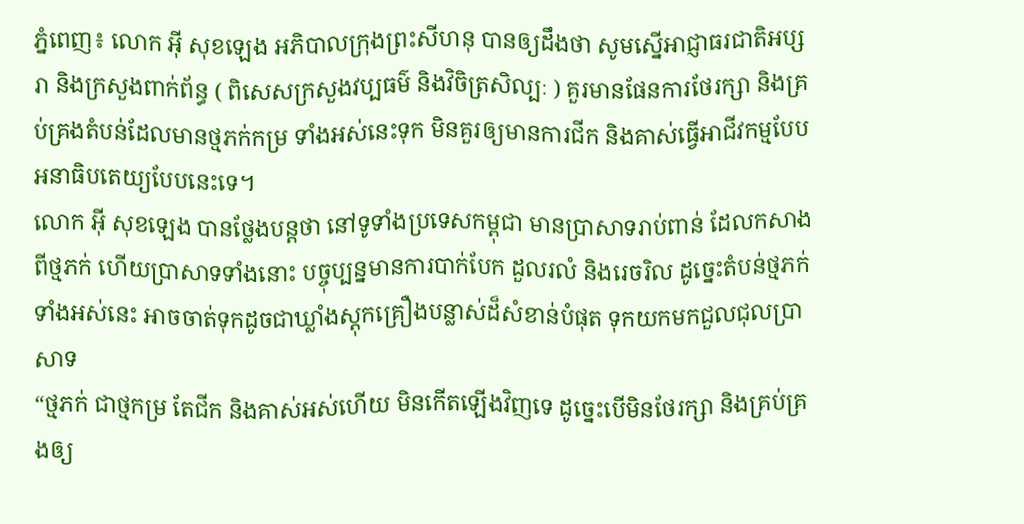ភ្នំពេញ៖ លោក អ៊ី សុខឡេង អភិបាលក្រុងព្រះសីហនុ បានឲ្យដឹងថា សូមស្នើអាជ្ញាធរជាតិអប្សរា និងក្រសួងពាក់ព័ន្ធ ( ពិសេសក្រសួងវប្បធម៌ និងវិចិត្រសិល្បៈ ) គួរមានផែនការថែរក្សា និងគ្រប់គ្រងតំបន់ដែលមានថ្មភក់កម្រ ទាំងអស់នេះទុក មិនគួរឲ្យមានការជីក និងគាស់ធ្វើអាជីវកម្មបែបអនាធិបតេយ្យបែបនេះទេ។
លោក អ៊ី សុខឡេង បានថ្លែងបន្តថា នៅទូទាំងប្រទេសកម្ពុជា មានប្រាសាទរាប់ពាន់ ដែលកសាងពីថ្មភក់ ហើយប្រាសាទទាំងនោះ បច្ចុប្បន្នមានការបាក់បែក ដួលរលំ និងរេចរិល ដូច្នេះតំបន់ថ្មភក់ទាំងអស់នេះ អាចចាត់ទុកដូចជាឃ្លាំងស្តុកគ្រឿងបន្លាស់ដ៏សំខាន់បំផុត ទុកយកមកជួលជុលប្រាសាទ
“ថ្មភក់ ជាថ្មកម្រ តែជីក និងគាស់អស់ហើយ មិនកើតឡើងវិញទេ ដូច្នេះបើមិនថែរក្សា និងគ្រប់គ្រងឲ្យ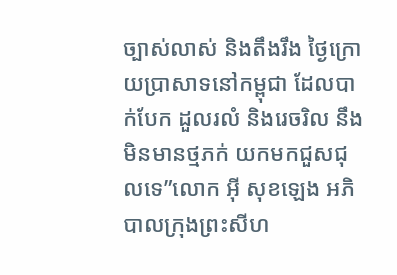ច្បាស់លាស់ និងតឹងរឹង ថ្ងៃក្រោយប្រាសាទនៅកម្ពុជា ដែលបាក់បែក ដួលរលំ និងរេចរិល នឹងមិនមានថ្មភក់ យកមកជួសជុលទេ”លោក អ៊ី សុខឡេង អភិបាលក្រុងព្រះសីហ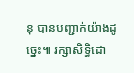នុ បានបញ្ជាក់យ៉ាងដូច្នេះ៕ រក្សាសិទ្ធិដោ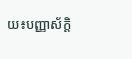យ៖បញ្ញាស័ក្តិ